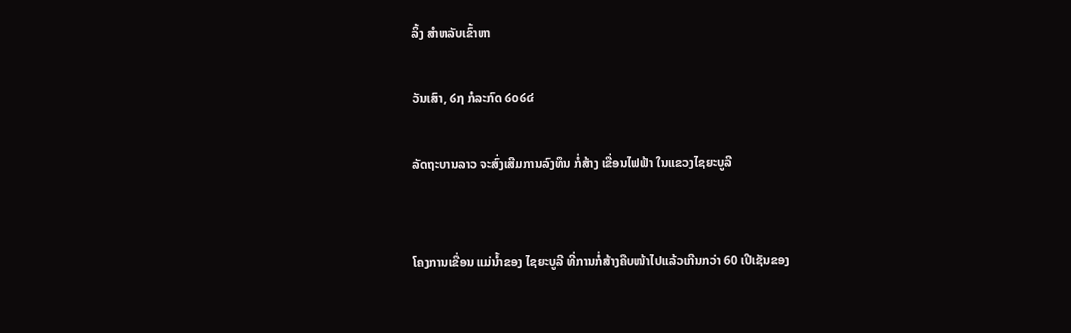ລິ້ງ ສຳຫລັບເຂົ້າຫາ

ວັນເສົາ, ໒໗ ກໍລະກົດ ໒໐໒໔

ລັດຖະບານລາວ ຈະສົ່ງເສີມການລົງທຶນ ກໍ່ສ້າງ ເຂື່ອນໄຟຟ້າ ໃນແຂວງໄຊຍະບູລີ


ໂຄງການເຂື່ອນ ແມ່ນ້ຳຂອງ ໄຊຍະບູລີ ທີ່ການກໍ່ສ້າງຄືບໜ້າໄປແລ້ວເກີນກວ່າ 60 ເປີເຊັນຂອງ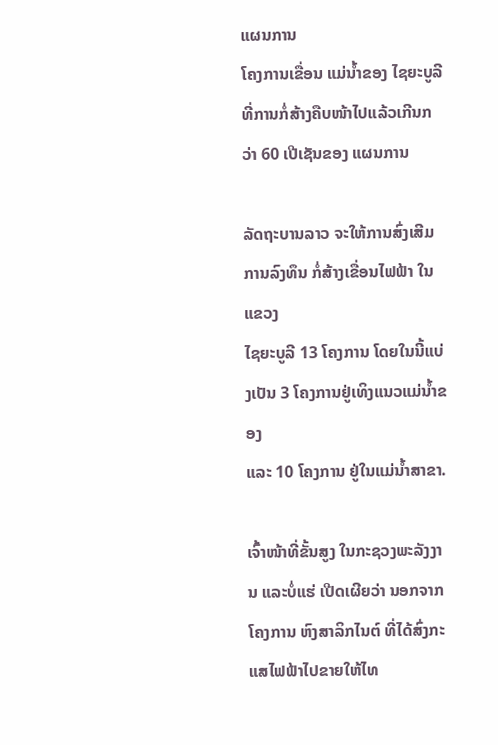ແຜນການ
ໂຄງການເຂື່ອນ ແມ່ນ້ຳຂອງ ໄຊຍະບູລີ ທີ່ການກໍ່ສ້າງຄືບໜ້າໄປແລ້ວເກີນກວ່າ 60 ເປີເຊັນຂອງ ແຜນການ

ລັດຖະບານລາວ ຈະໃຫ້ການສົ່ງເສີມການລົງທຶນ ກໍ່ສ້າງເຂື່ອນໄຟຟ້າ ໃນແຂວງ
ໄຊຍະບູລີ 13 ໂຄງການ ໂດຍໃນນີ້ແບ່ງເປັນ 3 ໂຄງການຢູ່ເທິງແນວແມ່ນ້ຳຂອງ
ແລະ 10 ໂຄງການ ຢູ່ໃນແມ່ນ້ຳສາຂາ.

ເຈົ້າໜ້າທີ່ຂັ້ນສູງ ໃນກະຊວງພະລັງງານ ແລະບໍ່ແຮ່ ເປີດເຜີຍວ່າ ນອກຈາກໂຄງການ ຫົງສາລິກໄນຕ໌ ທີ່ໄດ້ສົ່ງກະແສໄຟຟ້າໄປຂາຍໃຫ້ໄທ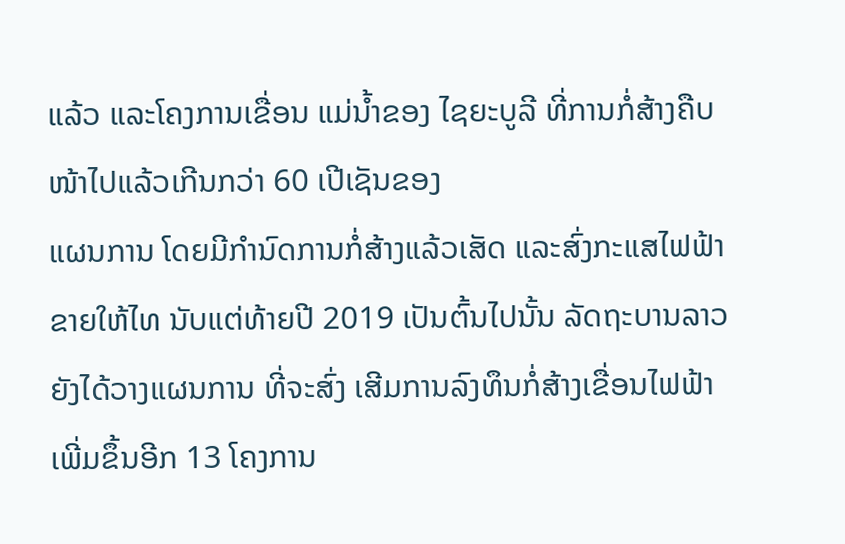ແລ້ວ ແລະໂຄງການເຂື່ອນ ແມ່ນ້ຳຂອງ ໄຊຍະບູລີ ທີ່ການກໍ່ສ້າງຄືບໜ້າໄປແລ້ວເກີນກວ່າ 60 ເປີເຊັນຂອງ
ແຜນການ ໂດຍມີກຳນົດການກໍ່ສ້າງແລ້ວເສັດ ແລະສົ່ງກະແສໄຟຟ້າຂາຍໃຫ້ໄທ ນັບແຕ່ທ້າຍປີ 2019 ເປັນຕົ້ນໄປນັ້ນ ລັດຖະບານລາວຍັງໄດ້ວາງແຜນການ ທີ່ຈະສົ່ງ ເສີມການລົງທຶນກໍ່ສ້າງເຂື່ອນໄຟຟ້າ ເພີ່ມຂຶ້ນອີກ 13 ໂຄງການ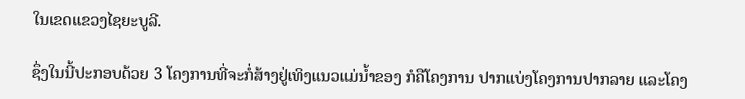ໃນເຂດແຂວງໄຊຍະບູລີ.

ຊຶ່ງໃນນີ້ປະກອບດ້ວຍ 3 ໂຄງການທີ່ຈະກໍ່ສ້າງຢູ່ເທິງແນວແມ່ນ້ຳຂອງ ກໍຄືໂຄງການ ປາກແບ່ງໂຄງການປາກລາຍ ແລະໂຄງ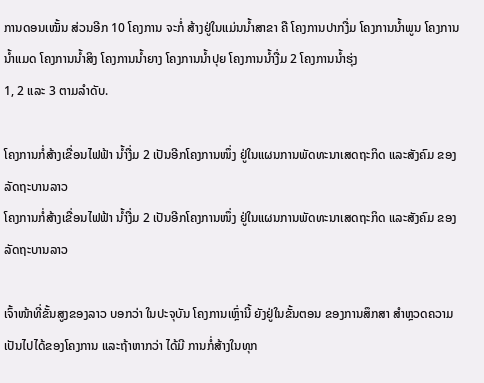ການດອນເໝັ້ນ ສ່ວນອີກ 10 ໂຄງການ ຈະກໍ່ ສ້າງຢູ່ໃນແມ່ນນ້ຳສາຂາ ຄື ໂຄງການປາກງື່ມ ໂຄງການນ້ຳພູນ ໂຄງການນ້ຳແມດ ໂຄງການນ້ຳສິງ ໂຄງການນ້ຳຍາງ ໂຄງການນ້ຳປຸຍ ໂຄງການນ້ຳງື່ມ 2 ໂຄງການນ້ຳຮຸ່ງ
1, 2 ແລະ 3 ຕາມລຳດັບ.

ໂຄງການກໍ່ສ້າງເຂື່ອນໄຟຟ້າ ນ້ຳງື່ມ 2 ເປັນອີກໂຄງການໜຶ່ງ ຢູ່ໃນແຜນການພັດທະນາເສດຖະກິດ ແລະສັງຄົມ ຂອງລັດຖະບານລາວ
ໂຄງການກໍ່ສ້າງເຂື່ອນໄຟຟ້າ ນ້ຳງື່ມ 2 ເປັນອີກໂຄງການໜຶ່ງ ຢູ່ໃນແຜນການພັດທະນາເສດຖະກິດ ແລະສັງຄົມ ຂອງລັດຖະບານລາວ

ເຈົ້າໜ້າທີ່ຂັ້ນສູງຂອງລາວ ບອກວ່າ ໃນປະຈຸບັນ ໂຄງການເຫຼົ່ານີ້ ຍັງຢູ່ໃນຂັ້ນຕອນ ຂອງການສຶກສາ ສຳຫຼວດຄວາມເປັນໄປໄດ້ຂອງໂຄງການ ແລະຖ້າຫາກວ່າ ໄດ້ມີ ການກໍ່ສ້າງໃນທຸກ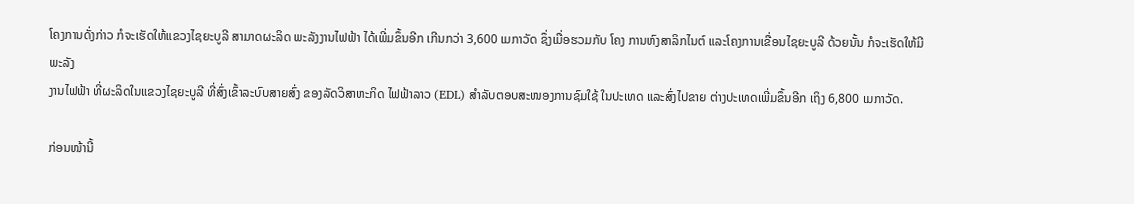ໂຄງການດັ່ງກ່າວ ກໍຈະເຮັດໃຫ້ແຂວງໄຊຍະບູລີ ສາມາດຜະລິດ ພະລັງງານໄຟຟ້າ ໄດ້ເພີ່ມຂຶ້ນອີກ ເກີນກວ່າ 3,600 ເມກາວັດ ຊຶ່ງເມື່ອຮວມກັບ ໂຄງ ການຫົງສາລິກໄນຕ໌ ແລະໂຄງການເຂື່ອນໄຊຍະບູລີ ດ້ວຍນັ້ນ ກໍຈະເຮັດໃຫ້ມີພະລັງ
ງານໄຟຟ້າ ທີ່ຜະລິດໃນແຂວງໄຊຍະບູລີ ທີ່ສົ່ງເຂົ້າລະບົບສາຍສົ່ງ ຂອງລັດວິສາຫະກິດ ໄຟຟ້າລາວ (EDL) ສຳລັບຕອບສະໜອງການຊົມໃຊ້ ໃນປະເທດ ແລະສົ່ງໄປຂາຍ ຕ່າງປະເທດເພີ່ມຂຶ້ນອີກ ເຖິງ 6,800 ເມກາວັດ.

ກ່ອນໜ້ານີ້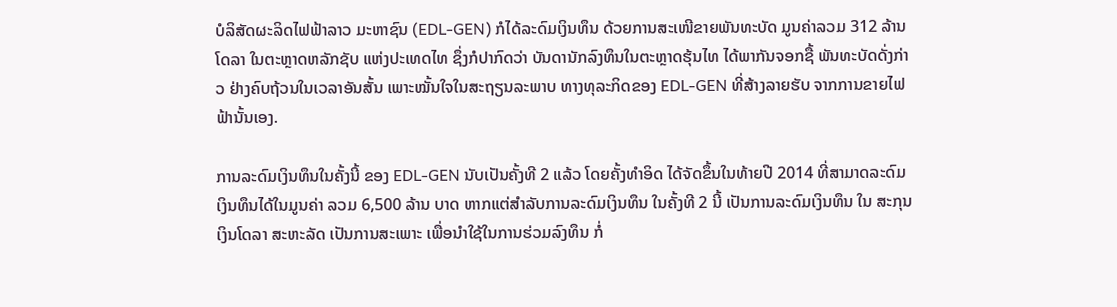ບໍລິສັດຜະລິດໄຟຟ້າລາວ ມະຫາຊົນ (EDL-GEN) ກໍໄດ້ລະດົມເງິນທຶນ ດ້ວຍການສະເໜີຂາຍພັນທະບັດ ມູນຄ່າລວມ 312 ລ້ານໂດລາ ໃນຕະຫຼາດຫລັກຊັບ ແຫ່ງປະເທດໄທ ຊຶ່ງກໍປາກົດວ່າ ບັນດານັກລົງທຶນໃນຕະຫຼາດຮຸ້ນໄທ ໄດ້ພາກັນຈອກຊື້ ພັນທະບັດດັ່ງກ່າວ ຢ່າງຄົບຖ້ວນໃນເວລາອັນສັ້ນ ເພາະໝັ້ນໃຈໃນສະຖຽນລະພາບ ທາງທຸລະກິດຂອງ EDL-GEN ທີ່ສ້າງລາຍຮັບ ຈາກການຂາຍໄຟຟ້ານັ້ນເອງ.

ການລະດົມເງິນທຶນໃນຄັ້ງນີ້ ຂອງ EDL-GEN ນັບເປັນຄັ້ງທີ 2 ແລ້ວ ໂດຍຄັ້ງທຳອິດ ໄດ້ຈັດຂຶ້ນໃນທ້າຍປີ 2014 ທີ່ສາມາດລະດົມເງິນທຶນໄດ້ໃນມູນຄ່າ ລວມ 6,500 ລ້ານ ບາດ ຫາກແຕ່ສຳລັບການລະດົມເງິນທຶນ ໃນຄັ້ງທີ 2 ນີ້ ເປັນການລະດົມເງິນທຶນ ໃນ ສະກຸນເງິນໂດລາ ສະຫະລັດ ເປັນການສະເພາະ ເພື່ອນຳໃຊ້ໃນການຮ່ວມລົງທຶນ ກໍ່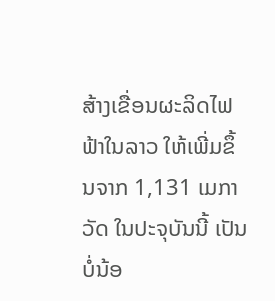ສ້າງເຂື່ອນຜະລິດໄຟຟ້າໃນລາວ ໃຫ້ເພີ່ມຂຶ້ນຈາກ 1,131 ເມກາວັດ ໃນປະຈຸບັນນີ້ ເປັນບໍ່ນ້ອ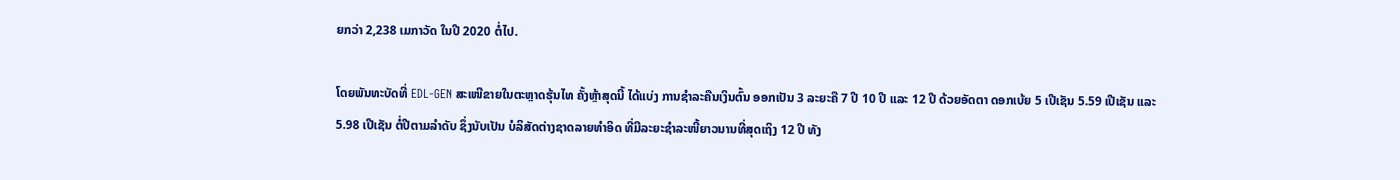ຍກວ່າ 2,238 ເມກາວັດ ໃນປີ 2020 ຕໍ່ໄປ.

ໂດຍພັນທະບັດທີ່ EDL-GEN ສະເໜີຂາຍໃນຕະຫຼາດຮຸ້ນໄທ ຄັ້ງຫຼ້າສຸດນີ້ ໄດ້ແບ່ງ ການຊຳລະຄືນເງິນຕົ້ນ ອອກເປັນ 3 ລະຍະຄື 7 ປີ 10 ປີ ແລະ 12 ປີ ດ້ວຍອັດຕາ ດອກເບ້ຍ 5 ເປີເຊັນ 5.59 ເປີເຊັນ ແລະ 5.98 ເປີເຊັນ ຕໍ່ປີຕາມລຳດັບ ຊຶ່ງນັບເປັນ ບໍລິສັດຕ່າງຊາດລາຍທຳອິດ ທີ່ມີລະຍະຊຳລະໜີ້ຍາວນານທີ່ສຸດເຖິງ 12 ປີ ທັງ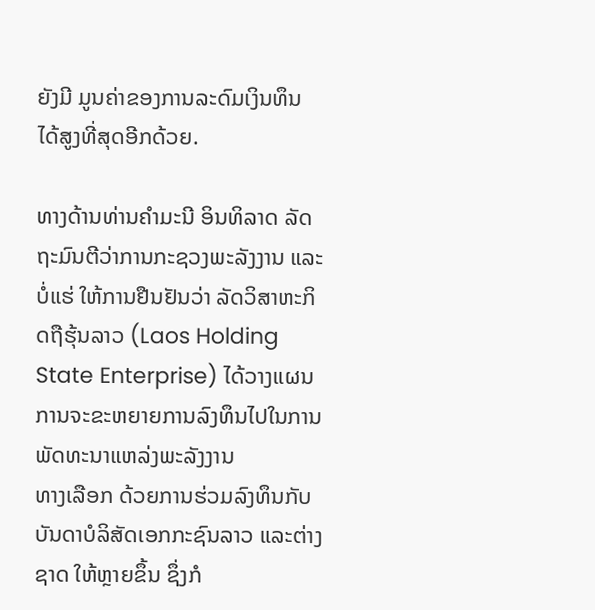ຍັງມີ ມູນຄ່າຂອງການລະດົມເງິນທຶນ ໄດ້ສູງທີ່ສຸດອີກດ້ວຍ.

ທາງດ້ານທ່ານຄຳມະນີ ອິນທິລາດ ລັດຖະມົນຕີວ່າການກະຊວງພະລັງງານ ແລະບໍ່ແຮ່ ໃຫ້ການຢືນຢັນວ່າ ລັດວິສາຫະກິດຖືຮຸ້ນລາວ (Laos Holding State Enterprise) ໄດ້ວາງແຜນການຈະຂະຫຍາຍການລົງທຶນໄປໃນການພັດທະນາແຫລ່ງພະລັງງານ
ທາງເລືອກ ດ້ວຍການຮ່ວມລົງທຶນກັບບັນດາບໍລິສັດເອກກະຊົນລາວ ແລະຕ່າງຊາດ ໃຫ້ຫຼາຍຂຶ້ນ ຊຶ່ງກໍ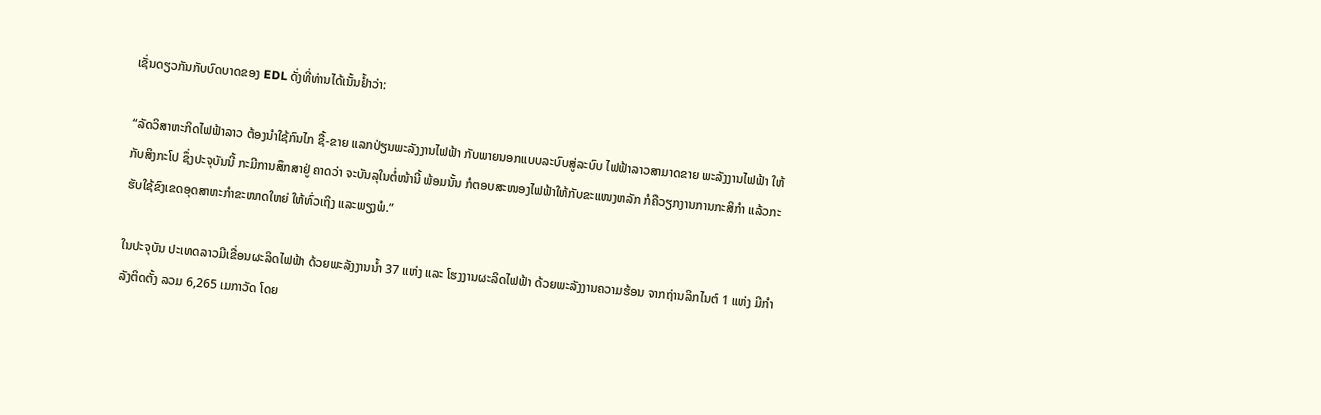ເຊັ່ນດຽວກັນກັບບົດບາດຂອງ EDL ດັ່ງທີ່ທ່ານໄດ້ເນັ້ນຢ້ຳວ່າ:

“ລັດວິສາຫະກິດໄຟຟ້າລາວ ຕ້ອງນຳໃຊ້ກົນໄກ ຊື້-ຂາຍ ແລກປ່ຽນພະລັງງານໄຟຟ້າ ກັບພາຍນອກແບບລະບົບສູ່ລະບົບ ໄຟຟ້າລາວສາມາດຂາຍ ພະລັງງານໄຟຟ້າ ໃຫ້ກັບສິງກະໂປ ຊຶ່ງປະຈຸບັນນີ້ ກະມີການສຶກສາຢູ່ ຄາດວ່າ ຈະບັນລຸໃນຕໍ່ໜ້ານີ້ ພ້ອມນັ້ນ ກໍຕອບສະໜອງໄຟຟ້າໃຫ້ກັບຂະແໜງຫລັກ ກໍຄືວຽກງານການກະສິກຳ ແລ້ວກະຮັບໃຊ້ຂົງເຂດອຸດສາຫະກຳຂະໜາດໃຫຍ່ ໃຫ້ທົ່ວເຖິງ ແລະພຽງພໍ.”

ໃນປະຈຸບັນ ປະເທດລາວມີເຂື່ອນຜະລິດໄຟຟ້າ ດ້ວຍພະລັງງານນ້ຳ 37 ແຫ່ງ ແລະ ໂຮງງານຜະລິດໄຟຟ້າ ດ້ວຍພະລັງງານຄວາມຮ້ອນ ຈາກຖ່ານລິກໄນຕ໌ 1 ແຫ່ງ ມີກຳ ລັງຕິດຕັ້ງ ລວມ 6,265 ເມກາວັດ ໂດຍ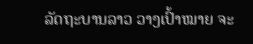ລັດຖະບານລາວ ວາງເປົ້າໝາຍ ຈະ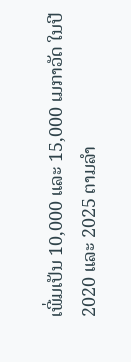ເພີ່ມເປັນ 10,000 ແລະ 15,000 ເມກາວັດ ໃນປີ 2020 ແລະ 2025 ຕາມລຳ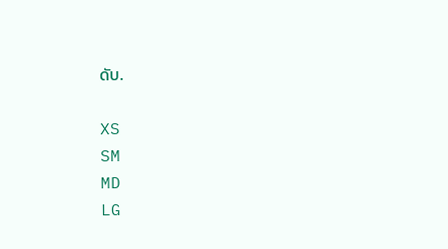ດັບ.

XS
SM
MD
LG